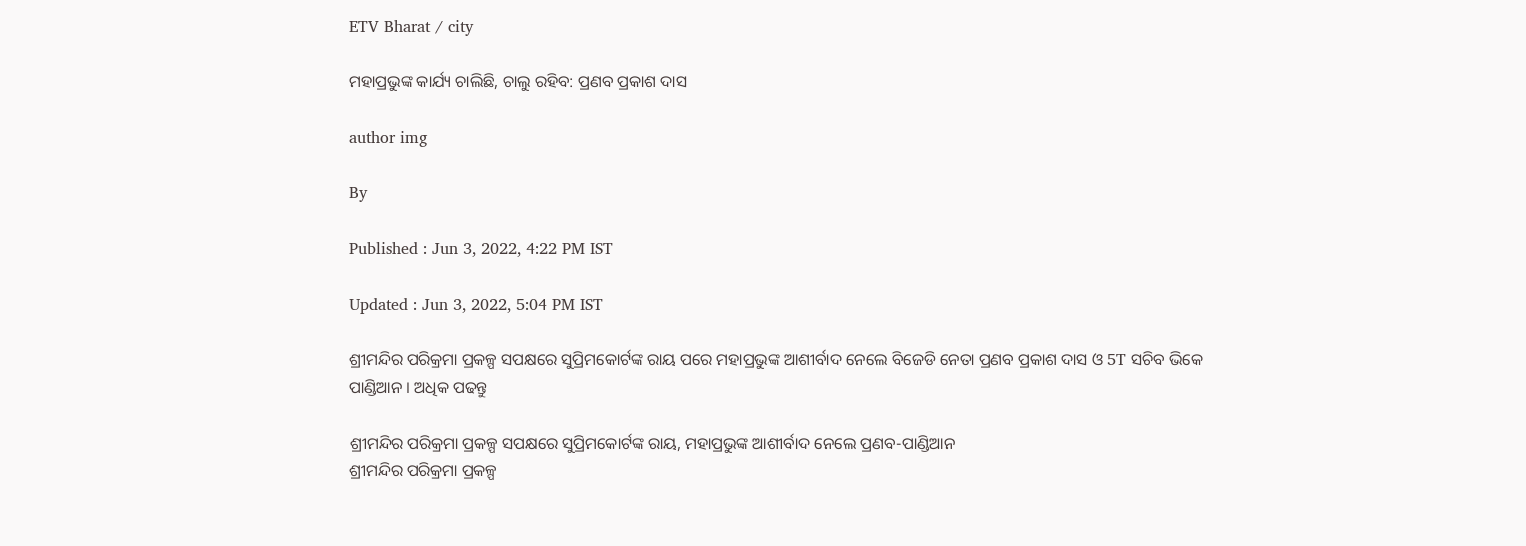ETV Bharat / city

ମହାପ୍ରଭୁଙ୍କ କାର୍ଯ୍ୟ ଚାଲିଛି, ଚାଲୁ ରହିବ: ପ୍ରଣବ ପ୍ରକାଶ ଦାସ

author img

By

Published : Jun 3, 2022, 4:22 PM IST

Updated : Jun 3, 2022, 5:04 PM IST

ଶ୍ରୀମନ୍ଦିର ପରିକ୍ରମା ପ୍ରକଳ୍ପ ସପକ୍ଷରେ ସୁପ୍ରିମକୋର୍ଟଙ୍କ ରାୟ ପରେ ମହାପ୍ରଭୁଙ୍କ ଆଶୀର୍ବାଦ ନେଲେ ବିଜେଡି ନେତା ପ୍ରଣବ ପ୍ରକାଶ ଦାସ ଓ 5T ସଚିବ ଭିକେ ପାଣ୍ଡିଆନ । ଅଧିକ ପଢନ୍ତୁ

ଶ୍ରୀମନ୍ଦିର ପରିକ୍ରମା ପ୍ରକଳ୍ପ ସପକ୍ଷରେ ସୁପ୍ରିମକୋର୍ଟଙ୍କ ରାୟ, ମହାପ୍ରଭୁଙ୍କ ଆଶୀର୍ବାଦ ନେଲେ ପ୍ରଣବ-ପାଣ୍ଡିଆନ
ଶ୍ରୀମନ୍ଦିର ପରିକ୍ରମା ପ୍ରକଳ୍ପ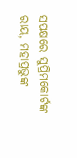ସପକ୍ଷରେ ସୁପ୍ରିମକୋର୍ଟଙ୍କ ରାୟ, ମହାପ୍ରଭୁଙ୍କ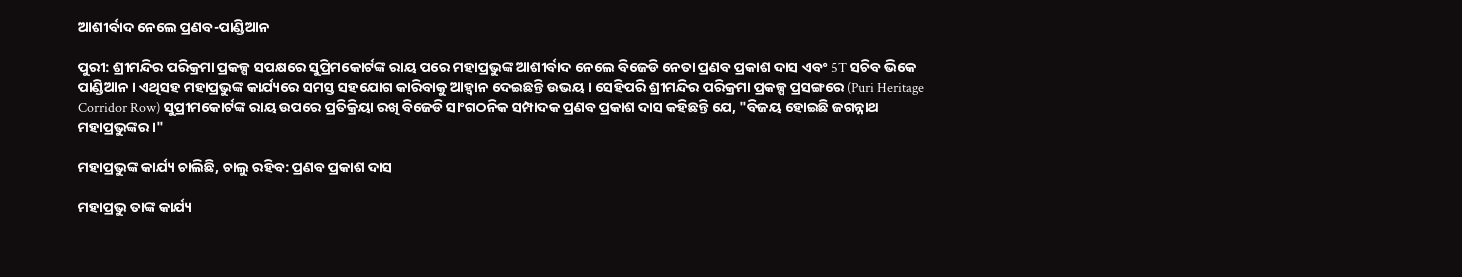ଆଶୀର୍ବାଦ ନେଲେ ପ୍ରଣବ-ପାଣ୍ଡିଆନ

ପୁରୀ: ଶ୍ରୀମନ୍ଦିର ପରିକ୍ରମା ପ୍ରକଳ୍ପ ସପକ୍ଷରେ ସୁପ୍ରିମକୋର୍ଟଙ୍କ ରାୟ ପରେ ମହାପ୍ରଭୁଙ୍କ ଆଶୀର୍ବାଦ ନେଲେ ବିଜେଡି ନେତା ପ୍ରଣବ ପ୍ରକାଶ ଦାସ ଏବଂ 5T ସଚିବ ଭିକେ ପାଣ୍ଡିଆନ । ଏଥିସହ ମହାପ୍ରଭୁଙ୍କ କାର୍ଯ୍ୟରେ ସମସ୍ତ ସହଯୋଗ କାରିବାକୁ ଆହ୍ୱାନ ଦେଇଛନ୍ତି ଉଭୟ । ସେହିପରି ଶ୍ରୀମନ୍ଦିର ପରିକ୍ରମା ପ୍ରକଳ୍ପ ପ୍ରସଙ୍ଗରେ (Puri Heritage Corridor Row) ସୁପ୍ରୀମକୋର୍ଟଙ୍କ ରାୟ ଉପରେ ପ୍ରତିକ୍ରିୟା ରଖି ବିଜେଡି ସାଂଗଠନିକ ସମ୍ପାଦକ ପ୍ରଣବ ପ୍ରକାଶ ଦାସ କହିଛନ୍ତି ଯେ, "ବିଜୟ ହୋଇଛି ଜଗନ୍ନାଥ ମହାପ୍ରଭୁଙ୍କର ।"

ମହାପ୍ରଭୁଙ୍କ କାର୍ଯ୍ୟ ଚାଲିଛି, ଚାଲୁ ରହିବ: ପ୍ରଣବ ପ୍ରକାଶ ଦାସ

ମହାପ୍ରଭୁ ତାଙ୍କ କାର୍ଯ୍ୟ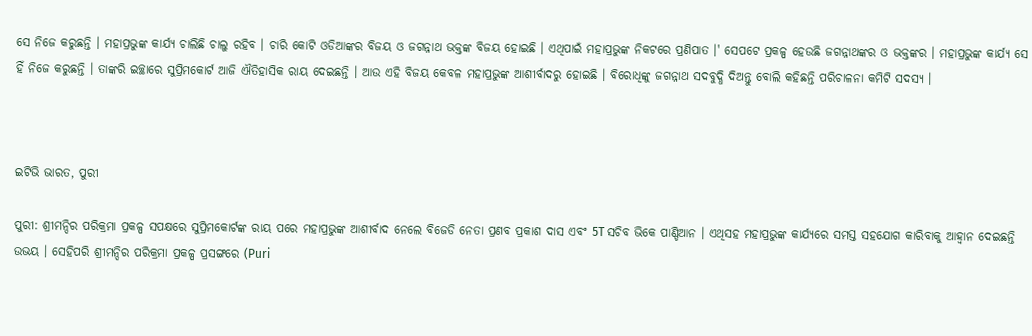ସେ ନିଜେ କରୁଛନ୍ତି । ମହାପ୍ରଭୁଙ୍କ କାର୍ଯ୍ୟ ଚାଲିଛି ଚାଲୁ ରହିବ । ଚାରି କୋଟି ଓଡିଆଙ୍କର ବିଜୟ ଓ ଜଗନ୍ନାଥ ଭକ୍ତଙ୍କ ବିଜୟ ହୋଇଛି । ଏଥିପାଇଁ ମହାପ୍ରଭୁଙ୍କ ନିକଟରେ ପ୍ରଣିପାତ ।' ସେପଟେ ପ୍ରକଳ୍ପ ହେଉଛି ଜଗନ୍ନାଥଙ୍କର ଓ ଭକ୍ତଙ୍କର । ମହାପ୍ରଭୁଙ୍କ କାର୍ଯ୍ୟ ସେ ହିଁ ନିଜେ କରୁଛନ୍ତି । ତାଙ୍କରି ଇଚ୍ଛାରେ ସୁପ୍ରିମକୋର୍ଟ ଆଜି ଐତିହାସିକ ରାୟ ଦେଇଛନ୍ତି । ଆଉ ଏହି ବିଜୟ କେବଳ ମହାପ୍ରଭୁଙ୍କ ଆଶୀର୍ବାଦରୁ ହୋଇଛି । ବିରୋଧିଙ୍କୁ ଜଗନ୍ନାଥ ସଦବୁଦ୍ଧି ଦିଅନ୍ତୁ ବୋଲି କହିଛନ୍ତି ପରିଚାଳନା କମିଟି ସଦସ୍ୟ ।



ଇଟିଭି ଭାରତ, ପୁରୀ

ପୁରୀ: ଶ୍ରୀମନ୍ଦିର ପରିକ୍ରମା ପ୍ରକଳ୍ପ ସପକ୍ଷରେ ସୁପ୍ରିମକୋର୍ଟଙ୍କ ରାୟ ପରେ ମହାପ୍ରଭୁଙ୍କ ଆଶୀର୍ବାଦ ନେଲେ ବିଜେଡି ନେତା ପ୍ରଣବ ପ୍ରକାଶ ଦାସ ଏବଂ 5T ସଚିବ ଭିକେ ପାଣ୍ଡିଆନ । ଏଥିସହ ମହାପ୍ରଭୁଙ୍କ କାର୍ଯ୍ୟରେ ସମସ୍ତ ସହଯୋଗ କାରିବାକୁ ଆହ୍ୱାନ ଦେଇଛନ୍ତି ଉଭୟ । ସେହିପରି ଶ୍ରୀମନ୍ଦିର ପରିକ୍ରମା ପ୍ରକଳ୍ପ ପ୍ରସଙ୍ଗରେ (Puri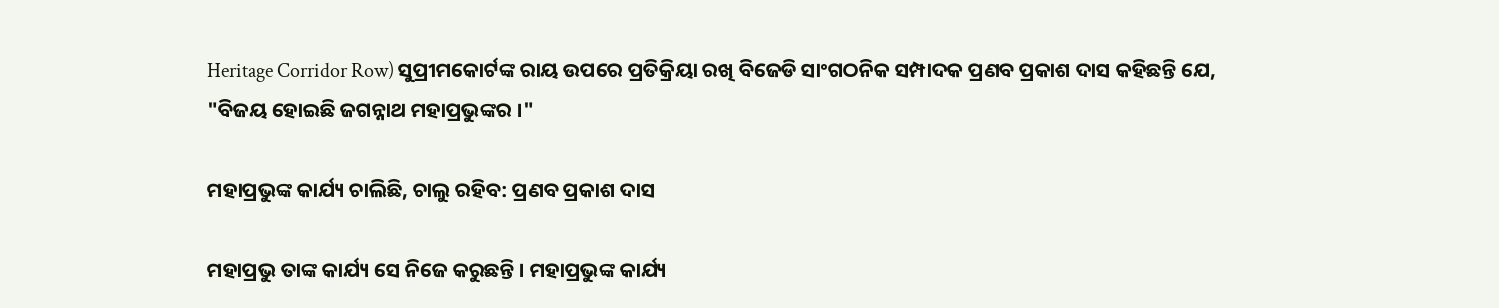Heritage Corridor Row) ସୁପ୍ରୀମକୋର୍ଟଙ୍କ ରାୟ ଉପରେ ପ୍ରତିକ୍ରିୟା ରଖି ବିଜେଡି ସାଂଗଠନିକ ସମ୍ପାଦକ ପ୍ରଣବ ପ୍ରକାଶ ଦାସ କହିଛନ୍ତି ଯେ, "ବିଜୟ ହୋଇଛି ଜଗନ୍ନାଥ ମହାପ୍ରଭୁଙ୍କର ।"

ମହାପ୍ରଭୁଙ୍କ କାର୍ଯ୍ୟ ଚାଲିଛି, ଚାଲୁ ରହିବ: ପ୍ରଣବ ପ୍ରକାଶ ଦାସ

ମହାପ୍ରଭୁ ତାଙ୍କ କାର୍ଯ୍ୟ ସେ ନିଜେ କରୁଛନ୍ତି । ମହାପ୍ରଭୁଙ୍କ କାର୍ଯ୍ୟ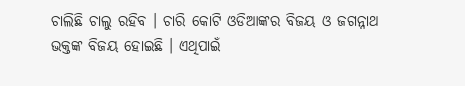ଚାଲିଛି ଚାଲୁ ରହିବ । ଚାରି କୋଟି ଓଡିଆଙ୍କର ବିଜୟ ଓ ଜଗନ୍ନାଥ ଭକ୍ତଙ୍କ ବିଜୟ ହୋଇଛି । ଏଥିପାଇଁ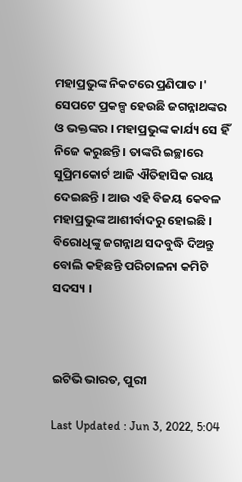ମହାପ୍ରଭୁଙ୍କ ନିକଟରେ ପ୍ରଣିପାତ ।' ସେପଟେ ପ୍ରକଳ୍ପ ହେଉଛି ଜଗନ୍ନାଥଙ୍କର ଓ ଭକ୍ତଙ୍କର । ମହାପ୍ରଭୁଙ୍କ କାର୍ଯ୍ୟ ସେ ହିଁ ନିଜେ କରୁଛନ୍ତି । ତାଙ୍କରି ଇଚ୍ଛାରେ ସୁପ୍ରିମକୋର୍ଟ ଆଜି ଐତିହାସିକ ରାୟ ଦେଇଛନ୍ତି । ଆଉ ଏହି ବିଜୟ କେବଳ ମହାପ୍ରଭୁଙ୍କ ଆଶୀର୍ବାଦରୁ ହୋଇଛି । ବିରୋଧିଙ୍କୁ ଜଗନ୍ନାଥ ସଦବୁଦ୍ଧି ଦିଅନ୍ତୁ ବୋଲି କହିଛନ୍ତି ପରିଚାଳନା କମିଟି ସଦସ୍ୟ ।



ଇଟିଭି ଭାରତ, ପୁରୀ

Last Updated : Jun 3, 2022, 5:04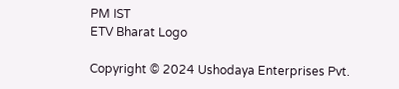PM IST
ETV Bharat Logo

Copyright © 2024 Ushodaya Enterprises Pvt.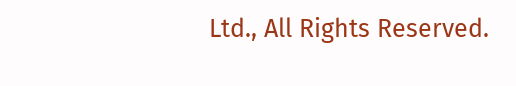Ltd., All Rights Reserved.